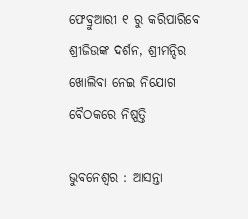ଫେବ୍ରୁଆରୀ ୧ ରୁ କରିପାରିବେ ଶ୍ରୀଜିଉଙ୍କ ଦର୍ଶନ, ଶ୍ରୀମନ୍ଦିର ଖୋଲିବା ନେଇ ନିଯୋଗ ବୈଠକରେ ନିଷ୍ପତ୍ତି

ଭୁବନେଶ୍ୱର : ଆସନ୍ତା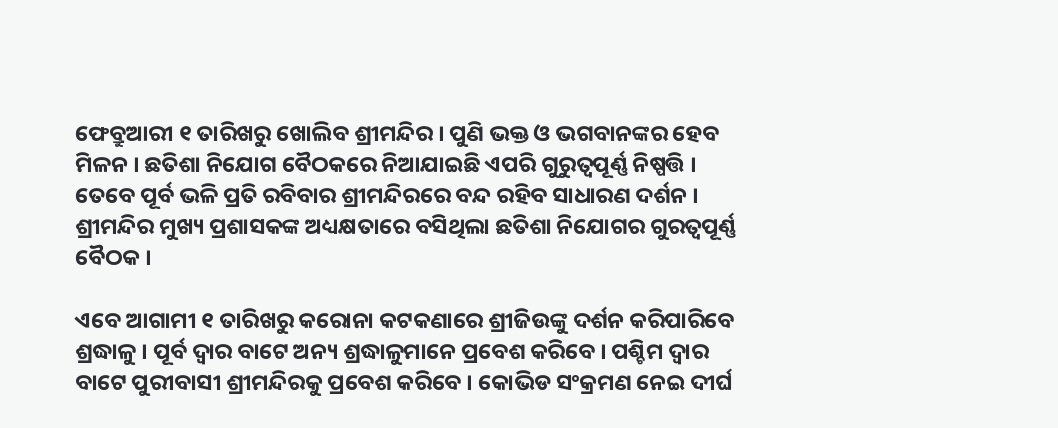ଫେବ୍ରୁଆରୀ ୧ ତାରିଖରୁ ଖୋଲିବ ଶ୍ରୀମନ୍ଦିର । ପୁଣି ଭକ୍ତ ଓ ଭଗବାନଙ୍କର ହେବ ମିଳନ । ଛତିଶା ନିଯୋଗ ବୈଠକରେ ନିଆଯାଇଛି ଏପରି ଗୁରୁତ୍ୱପୂର୍ଣ୍ଣ ନିଷ୍ପତ୍ତି । ତେବେ ପୂର୍ବ ଭଳି ପ୍ରତି ରବିବାର ଶ୍ରୀମନ୍ଦିରରେ ବନ୍ଦ ରହିବ ସାଧାରଣ ଦର୍ଶନ । ଶ୍ରୀମନ୍ଦିର ମୁଖ୍ୟ ପ୍ରଶାସକଙ୍କ ଅଧ୍ୟକ୍ଷତାରେ ବସିଥିଲା ଛତିଶା ନିଯୋଗର ଗୁରତ୍ୱପୂର୍ଣ୍ଣ ବୈଠକ ।

ଏବେ ଆଗାମୀ ୧ ତାରିଖରୁ କରୋନା କଟକଣାରେ ଶ୍ରୀଜିଉଙ୍କୁ ଦର୍ଶନ କରିପାରିବେ ଶ୍ରଦ୍ଧାଳୁ । ପୂର୍ବ ଦ୍ୱାର ବାଟେ ଅନ୍ୟ ଶ୍ରଦ୍ଧାଳୁମାନେ ପ୍ରବେଶ କରିବେ । ପଶ୍ଚିମ ଦ୍ୱାର ବାଟେ ପୁରୀବାସୀ ଶ୍ରୀମନ୍ଦିରକୁ ପ୍ରବେଶ କରିବେ । କୋଭିଡ ସଂକ୍ରମଣ ନେଇ ଦୀର୍ଘ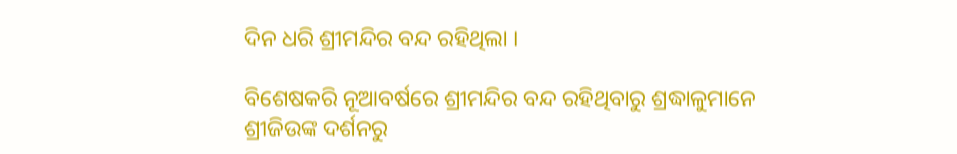ଦିନ ଧରି ଶ୍ରୀମନ୍ଦିର ବନ୍ଦ ରହିଥିଲା ।

ବିଶେଷକରି ନୂଆବର୍ଷରେ ଶ୍ରୀମନ୍ଦିର ବନ୍ଦ ରହିଥିବାରୁ ଶ୍ରଦ୍ଧାଳୁମାନେ ଶ୍ରୀଜିଉଙ୍କ ଦର୍ଶନରୁ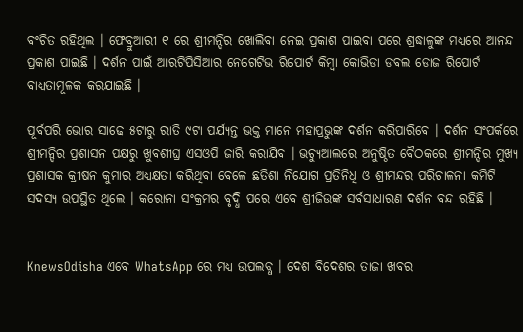ବଂଚିତ ରହିଥିଲ । ଫେବ୍ରୁଆରୀ ୧ ରେ ଶ୍ରୀମନ୍ଦିର ଖୋଲିବା ନେଇ ପ୍ରକାଶ ପାଇବା ପରେ ଶ୍ରଦ୍ଧାଳୁଙ୍କ ମଧ୍ୟରେ ଆନନ୍ଦ ପ୍ରକାଶ ପାଇଛି । ଦର୍ଶନ ପାଇଁ ଆରଟିପିସିଆର ନେଗେଟିଭ ରିପୋର୍ଟ କିମ୍ବା କୋଭିଡା ଡବଲ ଡୋଜ ରିପୋର୍ଟ ବାଧ୍ୟତାମୂଳକ କରଯାଇଛି ।

ପୂର୍ବପରି ଭୋର ସାଢେ ୫ଟାରୁ ରାତି ୯ଟା ପର୍ଯ୍ୟନ୍ତ ଭକ୍ତ ମାନେ ମହାପ୍ରଭୁଙ୍କ ଦର୍ଶନ କରିପାରିବେ । ଦର୍ଶନ ସଂପର୍କରେ ଶ୍ରୀମନ୍ଦିର ପ୍ରଶାସନ ପକ୍ଷରୁ ଖୁବଶୀଘ୍ର ଏସଓପି ଜାରି କରାଯିବ । ଭଚ୍ୟୁଆଲରେ ଅନୁଷ୍ଠିତ ବୈଠକରେ ଶ୍ରୀମନ୍ଦିର ମୁଖ୍ୟ ପ୍ରଶାସକ କ୍ରୀଷନ କୁମାର ଅଧ୍ୟକ୍ଷତା କରିଥିବା ବେଳେ ଛତିଶା ନିଯୋଗ ପ୍ରତିନିଧି ଓ ଶ୍ରୀମନ୍ଦର ପରିଚାଳନା କମିଟି ସଦସ୍ୟ ଉପସ୍ଥିତ ଥିଲେ । କରୋନା ସଂକ୍ରମର ବୃଦ୍ଧି ପରେ ଏବେ ଶ୍ରୀଜିଉଙ୍କ ସର୍ବସାଧାରଣ ଦର୍ଶନ ବନ୍ଦ ରହିଛି ।


KnewsOdisha ଏବେ WhatsApp ରେ ମଧ୍ୟ ଉପଲବ୍ଧ । ଦେଶ ବିଦେଶର ତାଜା ଖବର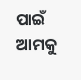ପାଇଁ ଆମକୁ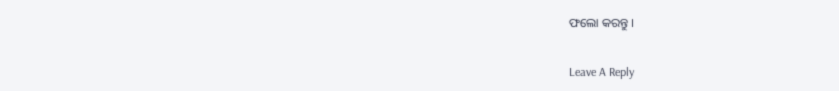ଫଲୋ କରନ୍ତୁ ।

Leave A Reply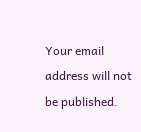Your email address will not be published.